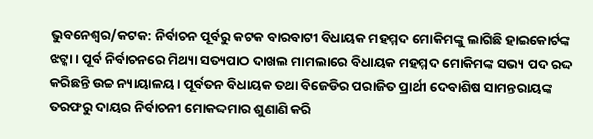ଭୁବନେଶ୍ବର/କଟକ: ନିର୍ବାଚନ ପୂର୍ବରୁ କଟକ ବାରବାଟୀ ବିଧାୟକ ମହମ୍ମଦ ମୋକିମଙ୍କୁ ଲାଗିଛି ହାଇକୋର୍ଟଙ୍କ ଝଟ୍କା । ପୂର୍ବ ନିର୍ବାଚନରେ ମିଥ୍ୟା ସତ୍ୟପାଠ ଦାଖଲ ମାମଲାରେ ବିଧାୟକ ମହମ୍ମଦ ମୋକିମଙ୍କ ସଭ୍ୟ ପଦ ରଦ୍ଦ କରିଛନ୍ତି ଉଚ୍ଚ ନ୍ୟାୟାଳୟ । ପୂର୍ବତନ ବିଧାୟକ ତଥା ବିଜେଡିର ପରାଜିତ ପ୍ରାର୍ଥୀ ଦେବାଶିଷ ସାମନ୍ତରାୟଙ୍କ ତରଫରୁ ଦାୟର ନିର୍ବାଚନୀ ମୋକଦ୍ଦମାର ଶୁଣାଣି କରି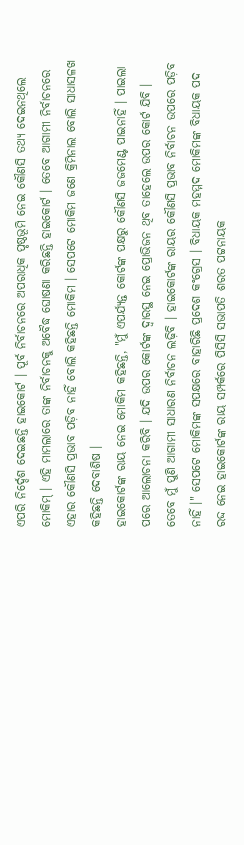ଏପରି ନିର୍ଦ୍ଦେଶ ଦେଇଛନ୍ତି ହାଇକୋର୍ଟ । ପୂର୍ବ ନିର୍ବାଚନରେ ଅପରାଧିକ ପୃଷ୍ଠଭୂମି ନେଇ କୌଣସି ତଥ୍ୟ ଦେଇନଥିଲେ ମୋକିମ୍ । ଏହି ମାମଲାରେ ତାଙ୍କ ନିର୍ବାଚନକୁ ଅବୈଦ୍ଧ ଘୋଷଣା କରିଛନ୍ତି ହାଇକୋର୍ଟ । ତେବେ ଆଗାମୀ ନିର୍ବାଚନରେ ଏହାର କୌଣସି ପ୍ରଭାବ ପଡ଼ିବ ନାହିଁ ବୋଲି କହିଛନ୍ତି ମୋକିମ । ସେପଟେ ମୋକିମ ଜଣେ କ୍ରିମିନାଲ ବୋଲି ସାଧାସଳଖ କହିଛନ୍ତି ଦେବାଶିଷ ।
ହାଇକୋର୍ଟଙ୍କ ରାୟ ନେଇ ମୋକିମ କହିଛନ୍ତି, "ମୁଁ ଏପର୍ଯ୍ୟନ୍ତ କୋର୍ଟଙ୍କ ପକ୍ଷରୁ କୌଣସି ଜଜମେଣ୍ଟ ପାଇନାହିଁ । ପାଇଲା ପରେ ଆଲୋଚନା କରିବି । ଯଦି ଉପର କୋର୍ଟଙ୍କ ଦ୍ବାରସ୍ଥ ନେଇ ପ୍ରୋଭିଜନ ଥିବ ତାହେଲେ ଉପର କୋର୍ଟ ଯିବି । ତେବେ ମୁଁ ପୁଣି ଆଗାମୀ ସାଧାରଣ ନିର୍ବାଚନ ଲଢ଼ିବି । ହାଇକୋର୍ଟଙ୍କ ରାୟର କୌଣସି ପ୍ରଭାବ ନିର୍ବାଚନ ଉପରେ ପଡ଼ିବ ନାହିଁ ।" ସେପଟେ ମୋକିମଙ୍କ ସପକ୍ଷରେ ବାହାରିଛି ପ୍ରଦେଶ କଂଗ୍ରେସ । ବିଧାୟକ ମହମ୍ମଦ ମୋକିମଙ୍କ ବିଧାୟକ ପଦ ରଦ୍ଦ ନେଇ ହାଇକୋର୍ଟଙ୍କ ରାୟ ସମ୍ପର୍କରେ ପିସିସି ସଭାପତି ଶରତ ପଟ୍ଟନାୟକ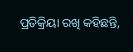ପ୍ରତିକ୍ରିୟା ରଖି କହିଛନ୍ତି,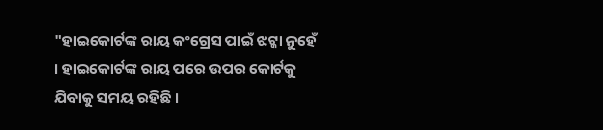"ହାଇକୋର୍ଟଙ୍କ ରାୟ କଂଗ୍ରେସ ପାଇଁ ଝଟ୍କା ନୁହେଁ । ହାଇକୋର୍ଟଙ୍କ ରାୟ ପରେ ଉପର କୋର୍ଟକୁ ଯିବାକୁ ସମୟ ରହିଛି ।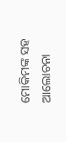ମୋକିମଙ୍କ ସହ ଆଲୋଚନା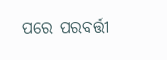ପରେ ପରବର୍ତ୍ତୀ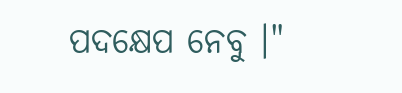ପଦକ୍ଷେପ ନେବୁ ।"